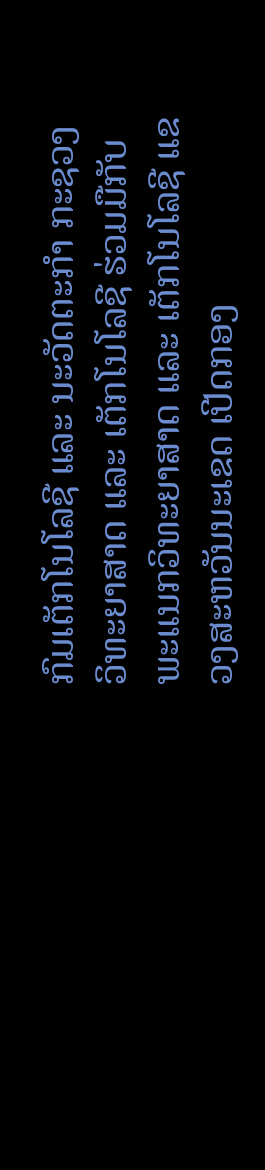ກົມເຕັກໂນໂລຊີ ແລະ ນະວັດຕະກຳ ກະຊວງວິທະຍາສາດ ແລະ ເຕັກໂນໂລຊີ ຮ່ວມມືກັບພະແນກວິທະຍາສາດ ແລະ ເຕັກໂນໂລຊີ ແຂວງສະຫວັນນະເຂດ ເປີດກອງ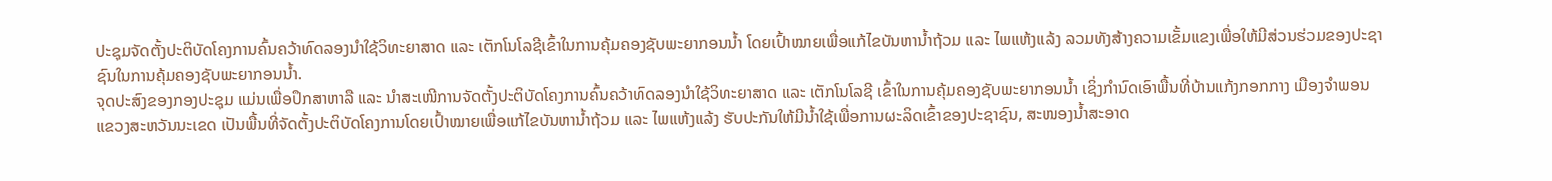ປະຊຸມຈັດຕັ້ງປະຕິບັດໂຄງການຄົ້ນຄວ້າທົດລອງນຳໃຊ້ວິທະຍາສາດ ແລະ ເຕັກໂນໂລຊີເຂົ້າໃນການຄຸ້ມຄອງຊັບພະຍາກອນນ້ຳ ໂດຍເປົ້າໝາຍເພື່ອແກ້ໄຂບັນຫານໍ້າຖ້ວມ ແລະ ໄພແຫ້ງແລ້ງ ລວມທັງສ້າງຄວາມເຂັ້ມແຂງເພື່ອໃຫ້ມີສ່ວນຮ່ວມຂອງປະຊາຊົນໃນການຄຸ້ມຄອງຊັບພະຍາກອນນໍ້າ.
ຈຸດປະສົງຂອງກອງປະຊຸມ ແມ່ນເພື່ອປຶກສາຫາລື ແລະ ນໍາສະເໜີການຈັດຕັ້ງປະຕິບັດໂຄງການຄົ້ນຄວ້າທົດລອງນໍາໃຊ້ວິທະຍາສາດ ແລະ ເຕັກໂນໂລຊີ ເຂົ້າໃນການຄຸ້ມຄອງຊັບພະຍາກອນນໍ້າ ເຊິ່ງກຳນົດເອົາພື້ນທີ່ບ້ານແກ້ງກອກກາງ ເມືອງຈຳພອນ ແຂວງສະຫວັນນະເຂດ ເປັນພື້ນທີ່ຈັດຕັ້ງປະຕິບັດໂຄງການໂດຍເປົ້າໝາຍເພື່ອແກ້ໄຂບັນຫານໍ້າຖ້ວມ ແລະ ໄພແຫ້ງແລ້ງ ຮັບປະກັນໃຫ້ມີນໍ້າໃຊ້ເພື່ອການຜະລິດເຂົ້າຂອງປະຊາຊົນ, ສະໜອງນໍ້າສະອາດ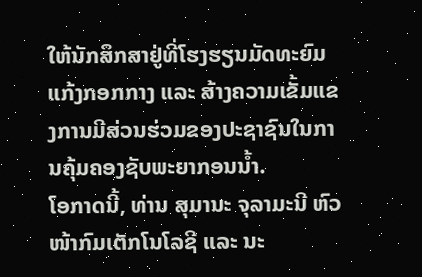ໃຫ້ນັກສຶກສາຢູ່ທີ່ໂຮງຮຽນມັດທະຍົມແກ້ງກອກກາງ ແລະ ສ້າງຄວາມເຂັ້ມແຂງການມີສ່ວນຮ່ວມຂອງປະຊາຊົນໃນການຄຸ້ມຄອງຊັບພະຍາກອນນໍ້າ.
ໂອກາດນີ້, ທ່ານ ສຸມານະ ຈຸລາມະນີ ຫົວໜ້າກົມເຕັກໂນໂລຊີ ແລະ ນະ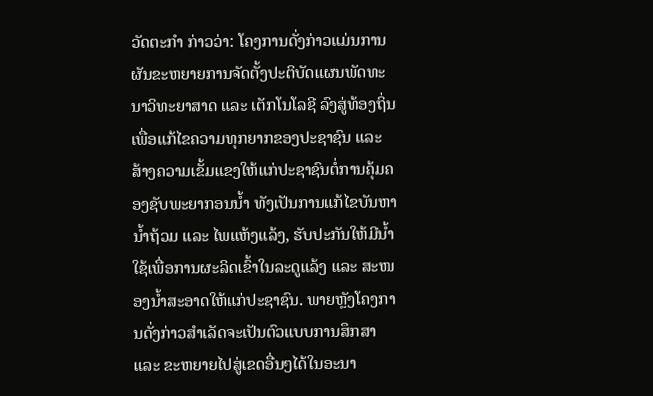ວັດຕະກຳ ກ່າວວ່າ: ໂຄງການດັ່ງກ່າວແມ່ນການຜັນຂະຫຍາຍການຈັດຕັ້ງປະຕິບັດແຜນພັດທະນາວິທະຍາສາດ ແລະ ເຕັກໂນໂລຊີ ລົງສູ່ທ້ອງຖິ່ນ ເພື່ອແກ້ໄຂຄວາມທຸກຍາກຂອງປະຊາຊົນ ແລະ ສ້າງຄວາມເຂັ້ມແຂງໃຫ້ແກ່ປະຊາຊົນຕໍ່ການຄຸ້ມຄອງຊັບພະຍາກອນນໍ້າ ທັງເປັນການແກ້ໄຂບັນຫານໍ້າຖ້ວມ ແລະ ໄພແຫ້ງແລ້ງ, ຮັບປະກັນໃຫ້ມີນໍ້າໃຊ້ເພື່ອການຜະລິດເຂົ້າໃນລະດູແລ້ງ ແລະ ສະໜອງນໍ້າສະອາດໃຫ້ແກ່ປະຊາຊົນ. ພາຍຫຼັງໂຄງການດັ່ງກ່າວສຳເລັດຈະເປັນຕົວແບບການສຶກສາ ແລະ ຂະຫຍາຍໄປສູ່ເຂດອື່ນໆໄດ້ໃນອະນາ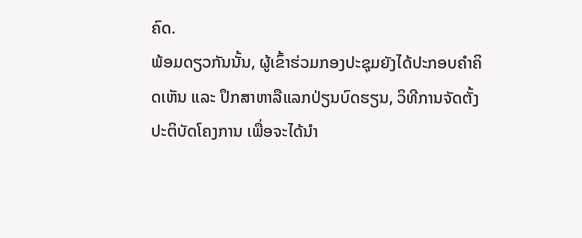ຄົດ.
ພ້ອມດຽວກັນນັ້ນ, ຜູ້ເຂົ້າຮ່ວມກອງປະຊຸມຍັງໄດ້ປະກອບຄຳຄິດເຫັນ ແລະ ປຶກສາຫາລືແລກປ່ຽນບົດຮຽນ, ວິທີການຈັດຕັ້ງປະຕິບັດໂຄງການ ເພື່ອຈະໄດ້ນຳ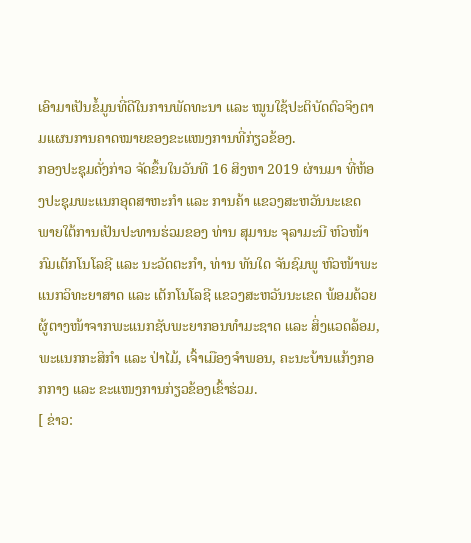ເອົາມາເປັນຂໍ້ມູນທີ່ດີໃນການພັດທະນາ ແລະ ໝູນໃຊ້ປະຕິບັດຕົວຈິງຕາມແຜນການຄາດໝາຍຂອງຂະແໜງການທີ່ກ່ຽວຂ້ອງ.
ກອງປະຊຸມດັ່ງກ່າວ ຈັດຂຶ້ນໃນວັນທີ 16 ສິງຫາ 2019 ຜ່ານມາ ທີ່ຫ້ອງປະຊຸມພະແນກອຸດສາຫະກຳ ແລະ ການຄ້າ ແຂວງສະຫວັນນະເຂດ ພາຍໃຕ້ການເປັນປະທານຮ່ວມຂອງ ທ່ານ ສຸມານະ ຈຸລາມະນີ ຫົວໜ້າກົມເຕັກໂນໂລຊີ ແລະ ນະວັດຕະກຳ, ທ່ານ ທັນໃດ ຈັນຊົມພູ ຫົວໜ້າພະແນກວິທະຍາສາດ ແລະ ເຕັກໂນໂລຊີ ແຂວງສະຫວັນນະເຂດ ພ້ອມດ້ວຍຜູ້ຕາງໜ້າຈາກພະແນກຊັບພະຍາກອນທໍາມະຊາດ ແລະ ສິ່ງແວດລ້ອມ, ພະແນກກະສິກໍາ ແລະ ປ່າໄມ້, ເຈົ້າເມືອງຈໍາພອນ, ຄະນະບ້ານແກ້ງກອກກາງ ແລະ ຂະແໜງການກ່ຽວຂ້ອງເຂົ້າຮ່ວມ.
[ ຂ່າວ: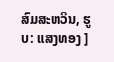ສົມສະຫວິນ, ຮູບ: ແສງທອງ ]